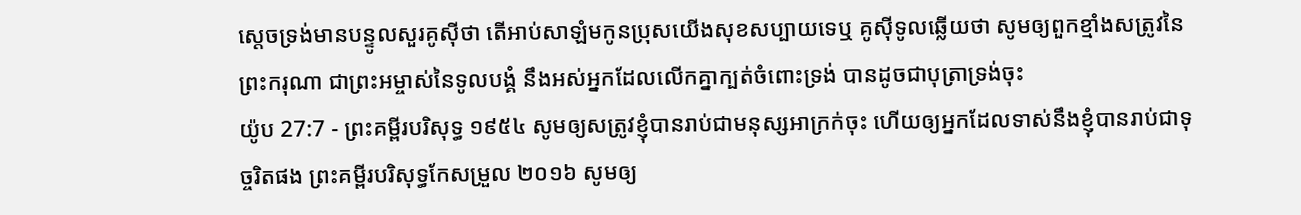ស្តេចទ្រង់មានបន្ទូលសួរគូស៊ីថា តើអាប់សាឡំមកូនប្រុសយើងសុខសប្បាយទេឬ គូស៊ីទូលឆ្លើយថា សូមឲ្យពួកខ្មាំងសត្រូវនៃព្រះករុណា ជាព្រះអម្ចាស់នៃទូលបង្គំ នឹងអស់អ្នកដែលលើកគ្នាក្បត់ចំពោះទ្រង់ បានដូចជាបុត្រាទ្រង់ចុះ
យ៉ូប 27:7 - ព្រះគម្ពីរបរិសុទ្ធ ១៩៥៤ សូមឲ្យសត្រូវខ្ញុំបានរាប់ជាមនុស្សអាក្រក់ចុះ ហើយឲ្យអ្នកដែលទាស់នឹងខ្ញុំបានរាប់ជាទុច្ចរិតផង ព្រះគម្ពីរបរិសុទ្ធកែសម្រួល ២០១៦ សូមឲ្យ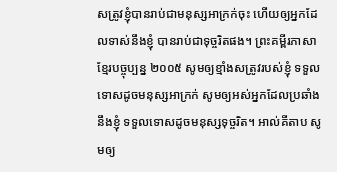សត្រូវខ្ញុំបានរាប់ជាមនុស្សអាក្រក់ចុះ ហើយឲ្យអ្នកដែលទាស់នឹងខ្ញុំ បានរាប់ជាទុច្ចរិតផង។ ព្រះគម្ពីរភាសាខ្មែរបច្ចុប្បន្ន ២០០៥ សូមឲ្យខ្មាំងសត្រូវរបស់ខ្ញុំ ទទួលទោសដូចមនុស្សអាក្រក់ សូមឲ្យអស់អ្នកដែលប្រឆាំងនឹងខ្ញុំ ទទួលទោសដូចមនុស្សទុច្ចរិត។ អាល់គីតាប សូមឲ្យ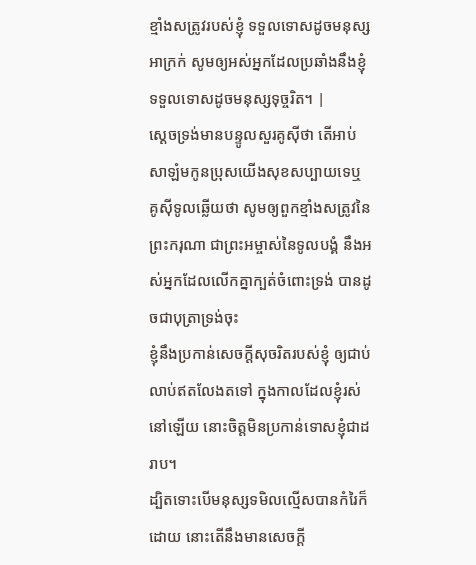ខ្មាំងសត្រូវរបស់ខ្ញុំ ទទួលទោសដូចមនុស្សអាក្រក់ សូមឲ្យអស់អ្នកដែលប្រឆាំងនឹងខ្ញុំ ទទួលទោសដូចមនុស្សទុច្ចរិត។ |
ស្តេចទ្រង់មានបន្ទូលសួរគូស៊ីថា តើអាប់សាឡំមកូនប្រុសយើងសុខសប្បាយទេឬ គូស៊ីទូលឆ្លើយថា សូមឲ្យពួកខ្មាំងសត្រូវនៃព្រះករុណា ជាព្រះអម្ចាស់នៃទូលបង្គំ នឹងអស់អ្នកដែលលើកគ្នាក្បត់ចំពោះទ្រង់ បានដូចជាបុត្រាទ្រង់ចុះ
ខ្ញុំនឹងប្រកាន់សេចក្ដីសុចរិតរបស់ខ្ញុំ ឲ្យជាប់លាប់ឥតលែងតទៅ ក្នុងកាលដែលខ្ញុំរស់នៅឡើយ នោះចិត្តមិនប្រកាន់ទោសខ្ញុំជាដរាប។
ដ្បិតទោះបើមនុស្សទមិលល្មើសបានកំរៃក៏ដោយ នោះតើនឹងមានសេចក្ដី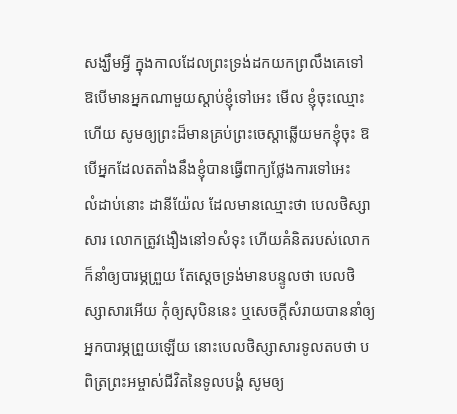សង្ឃឹមអ្វី ក្នុងកាលដែលព្រះទ្រង់ដកយកព្រលឹងគេទៅ
ឱបើមានអ្នកណាមួយស្តាប់ខ្ញុំទៅអេះ មើល ខ្ញុំចុះឈ្មោះហើយ សូមឲ្យព្រះដ៏មានគ្រប់ព្រះចេស្តាឆ្លើយមកខ្ញុំចុះ ឱបើអ្នកដែលតតាំងនឹងខ្ញុំបានធ្វើពាក្យថ្លែងការទៅអេះ
លំដាប់នោះ ដានីយ៉ែល ដែលមានឈ្មោះថា បេលថិស្សាសារ លោកត្រូវងឿងនៅ១សំទុះ ហើយគំនិតរបស់លោកក៏នាំឲ្យបារម្ភព្រួយ តែស្តេចទ្រង់មានបន្ទូលថា បេលថិស្សាសារអើយ កុំឲ្យសុបិននេះ ឬសេចក្ដីសំរាយបាននាំឲ្យអ្នកបារម្ភព្រួយឡើយ នោះបេលថិស្សាសារទូលតបថា បពិត្រព្រះអម្ចាស់ជីវិតនៃទូលបង្គំ សូមឲ្យ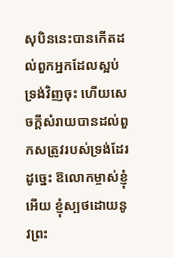សុបិននេះបានកើតដល់ពួកអ្នកដែលស្អប់ទ្រង់វិញចុះ ហើយសេចក្ដីសំរាយបានដល់ពួកសត្រូវរបស់ទ្រង់ដែរ
ដូច្នេះ ឱលោកម្ចាស់ខ្ញុំអើយ ខ្ញុំស្បថដោយនូវព្រះ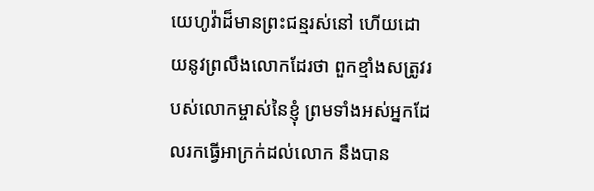យេហូវ៉ាដ៏មានព្រះជន្មរស់នៅ ហើយដោយនូវព្រលឹងលោកដែរថា ពួកខ្មាំងសត្រូវរបស់លោកម្ចាស់នៃខ្ញុំ ព្រមទាំងអស់អ្នកដែលរកធ្វើអាក្រក់ដល់លោក នឹងបាន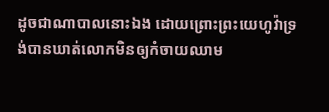ដូចជាណាបាលនោះឯង ដោយព្រោះព្រះយេហូវ៉ាទ្រង់បានឃាត់លោកមិនឲ្យកំចាយឈាម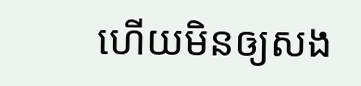ហើយមិនឲ្យសង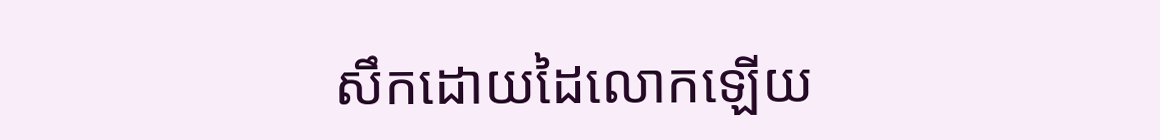សឹកដោយដៃលោកឡើយ